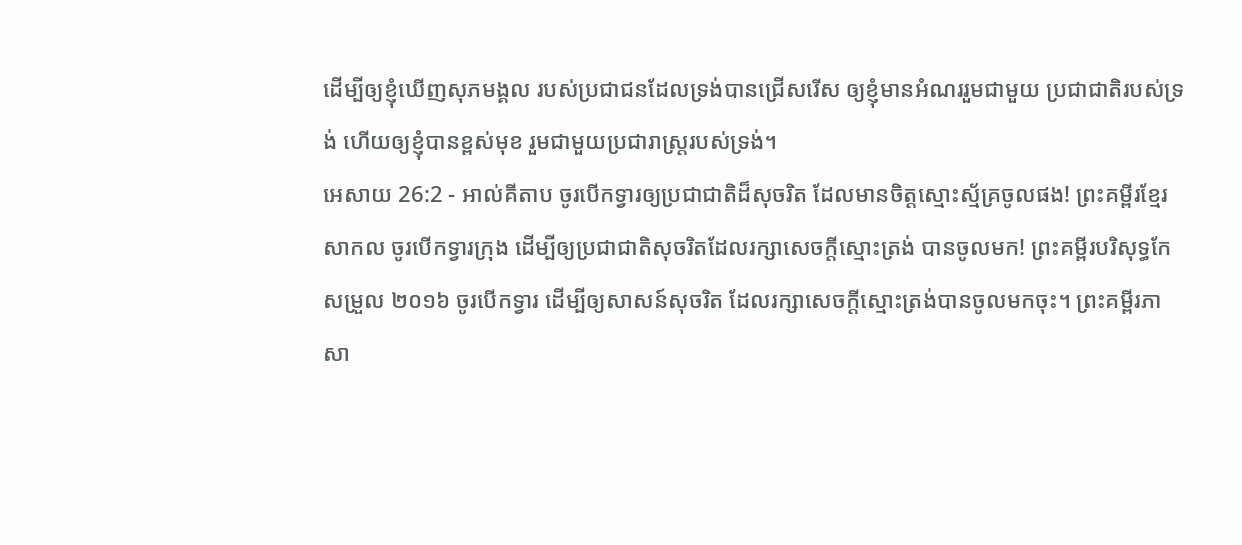ដើម្បីឲ្យខ្ញុំឃើញសុភមង្គល របស់ប្រជាជនដែលទ្រង់បានជ្រើសរើស ឲ្យខ្ញុំមានអំណររួមជាមួយ ប្រជាជាតិរបស់ទ្រង់ ហើយឲ្យខ្ញុំបានខ្ពស់មុខ រួមជាមួយប្រជារាស្ដ្ររបស់ទ្រង់។
អេសាយ 26:2 - អាល់គីតាប ចូរបើកទ្វារឲ្យប្រជាជាតិដ៏សុចរិត ដែលមានចិត្តស្មោះស្ម័គ្រចូលផង! ព្រះគម្ពីរខ្មែរសាកល ចូរបើកទ្វារក្រុង ដើម្បីឲ្យប្រជាជាតិសុចរិតដែលរក្សាសេចក្ដីស្មោះត្រង់ បានចូលមក! ព្រះគម្ពីរបរិសុទ្ធកែសម្រួល ២០១៦ ចូរបើកទ្វារ ដើម្បីឲ្យសាសន៍សុចរិត ដែលរក្សាសេចក្ដីស្មោះត្រង់បានចូលមកចុះ។ ព្រះគម្ពីរភាសា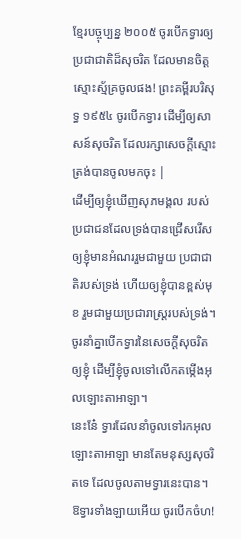ខ្មែរបច្ចុប្បន្ន ២០០៥ ចូរបើកទ្វារឲ្យប្រជាជាតិដ៏សុចរិត ដែលមានចិត្តស្មោះស្ម័គ្រចូលផង! ព្រះគម្ពីរបរិសុទ្ធ ១៩៥៤ ចូរបើកទ្វារ ដើម្បីឲ្យសាសន៍សុចរិត ដែលរក្សាសេចក្ដីស្មោះត្រង់បានចូលមកចុះ |
ដើម្បីឲ្យខ្ញុំឃើញសុភមង្គល របស់ប្រជាជនដែលទ្រង់បានជ្រើសរើស ឲ្យខ្ញុំមានអំណររួមជាមួយ ប្រជាជាតិរបស់ទ្រង់ ហើយឲ្យខ្ញុំបានខ្ពស់មុខ រួមជាមួយប្រជារាស្ដ្ររបស់ទ្រង់។
ចូរនាំគ្នាបើកទ្វារនៃសេចក្ដីសុចរិត ឲ្យខ្ញុំ ដើម្បីខ្ញុំចូលទៅលើកតម្កើងអុលឡោះតាអាឡា។
នេះនែ៎ ទ្វារដែលនាំចូលទៅរកអុលឡោះតាអាឡា មានតែមនុស្សសុចរិតទេ ដែលចូលតាមទ្វារនេះបាន។
ឱទ្វារទាំងឡាយអើយ ចូរបើកចំហ!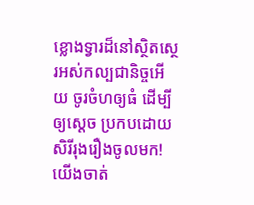ខ្លោងទ្វារដ៏នៅស្ថិតស្ថេរអស់កល្បជានិច្ចអើយ ចូរចំហឲ្យធំ ដើម្បីឲ្យស្តេច ប្រកបដោយសិរីរុងរឿងចូលមក!
យើងចាត់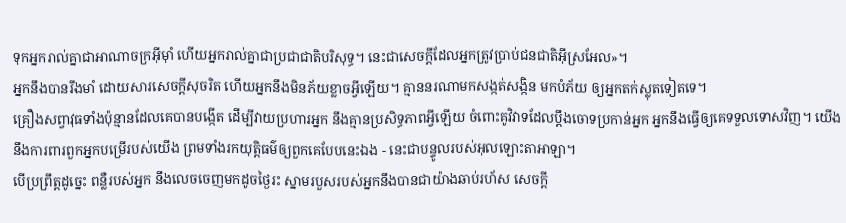ទុកអ្នករាល់គ្នាជាអាណាចក្រអ៊ីមុាំ ហើយអ្នករាល់គ្នាជាប្រជាជាតិបរិសុទ្ធ។ នេះជាសេចក្តីដែលអ្នកត្រូវប្រាប់ជនជាតិអ៊ីស្រអែល»។
អ្នកនឹងបានរឹងមាំ ដោយសារសេចក្ដីសុចរិត ហើយអ្នកនឹងមិនភ័យខ្លាចអ្វីឡើយ។ គ្មាននរណាមកសង្កត់សង្កិន មកបំភ័យ ឲ្យអ្នកតក់ស្លុតទៀតទេ។
គ្រឿងសព្វាវុធទាំងប៉ុន្មានដែលគេបានបង្កើត ដើម្បីវាយប្រហារអ្នក នឹងគ្មានប្រសិទ្ធភាពអ្វីឡើយ ចំពោះគូវិវាទដែលប្ដឹងចោទប្រកាន់អ្នក អ្នកនឹងធ្វើឲ្យគេទទួលទោសវិញ។ យើងនឹងការពារពួកអ្នកបម្រើរបស់យើង ព្រមទាំងរកយុត្តិធម៌ឲ្យពួកគេបែបនេះឯង - នេះជាបន្ទូលរបស់អុលឡោះតាអាឡា។
បើប្រព្រឹត្តដូច្នេះ ពន្លឺរបស់អ្នក នឹងលេចចេញមកដូចថ្ងៃរះ ស្នាមរបួសរបស់អ្នកនឹងបានជាយ៉ាងឆាប់រហ័ស សេចក្ដី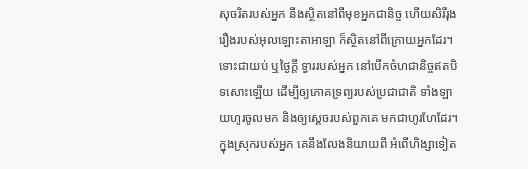សុចរិតរបស់អ្នក នឹងស្ថិតនៅពីមុខអ្នកជានិច្ច ហើយសិរីរុងរឿងរបស់អុលឡោះតាអាឡា ក៏ស្ថិតនៅពីក្រោយអ្នកដែរ។
ទោះជាយប់ ឬថ្ងៃក្ដី ទ្វាររបស់អ្នក នៅបើកចំហជានិច្ចឥតបិទសោះឡើយ ដើម្បីឲ្យភោគទ្រព្យរបស់ប្រជាជាតិ ទាំងឡាយហូរចូលមក និងឲ្យស្ដេចរបស់ពួកគេ មកជាហូរហែដែរ។
ក្នុងស្រុករបស់អ្នក គេនឹងលែងនិយាយពី អំពើហិង្សាទៀត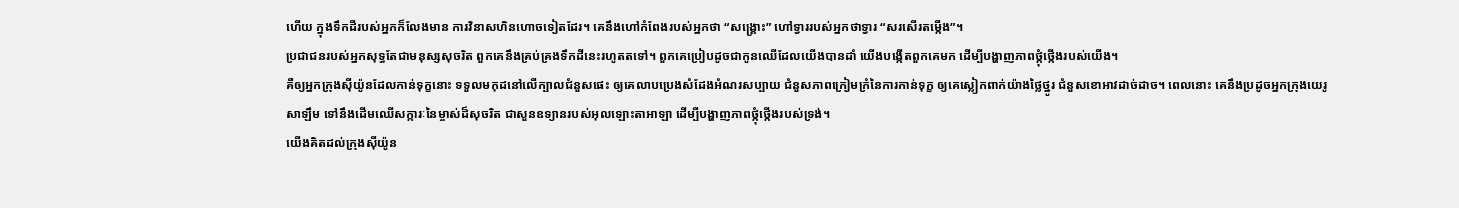ហើយ ក្នុងទឹកដីរបស់អ្នកក៏លែងមាន ការវិនាសហិនហោចទៀតដែរ។ គេនឹងហៅកំពែងរបស់អ្នកថា “សង្គ្រោះ” ហៅទ្វាររបស់អ្នកថាទ្វារ “សរសើរតម្កើង”។
ប្រជាជនរបស់អ្នកសុទ្ធតែជាមនុស្សសុចរិត ពួកគេនឹងគ្រប់គ្រងទឹកដីនេះរហូតតទៅ។ ពួកគេប្រៀបដូចជាកូនឈើដែលយើងបានដាំ យើងបង្កើតពួកគេមក ដើម្បីបង្ហាញភាពថ្កុំថ្កើងរបស់យើង។
គឺឲ្យអ្នកក្រុងស៊ីយ៉ូនដែលកាន់ទុក្ខនោះ ទទួលមកុដនៅលើក្បាលជំនួសផេះ ឲ្យគេលាបប្រេងសំដែងអំណរសប្បាយ ជំនួសភាពក្រៀមក្រំនៃការកាន់ទុក្ខ ឲ្យគេស្លៀកពាក់យ៉ាងថ្លៃថ្នូរ ជំនួសខោអាវដាច់ដាច។ ពេលនោះ គេនឹងប្រដូចអ្នកក្រុងយេរូសាឡឹម ទៅនឹងដើមឈើសក្ការៈនៃម្ចាស់ដ៏សុចរិត ជាសួនឧទ្យានរបស់អុលឡោះតាអាឡា ដើម្បីបង្ហាញភាពថ្កុំថ្កើងរបស់ទ្រង់។
យើងគិតដល់ក្រុងស៊ីយ៉ូន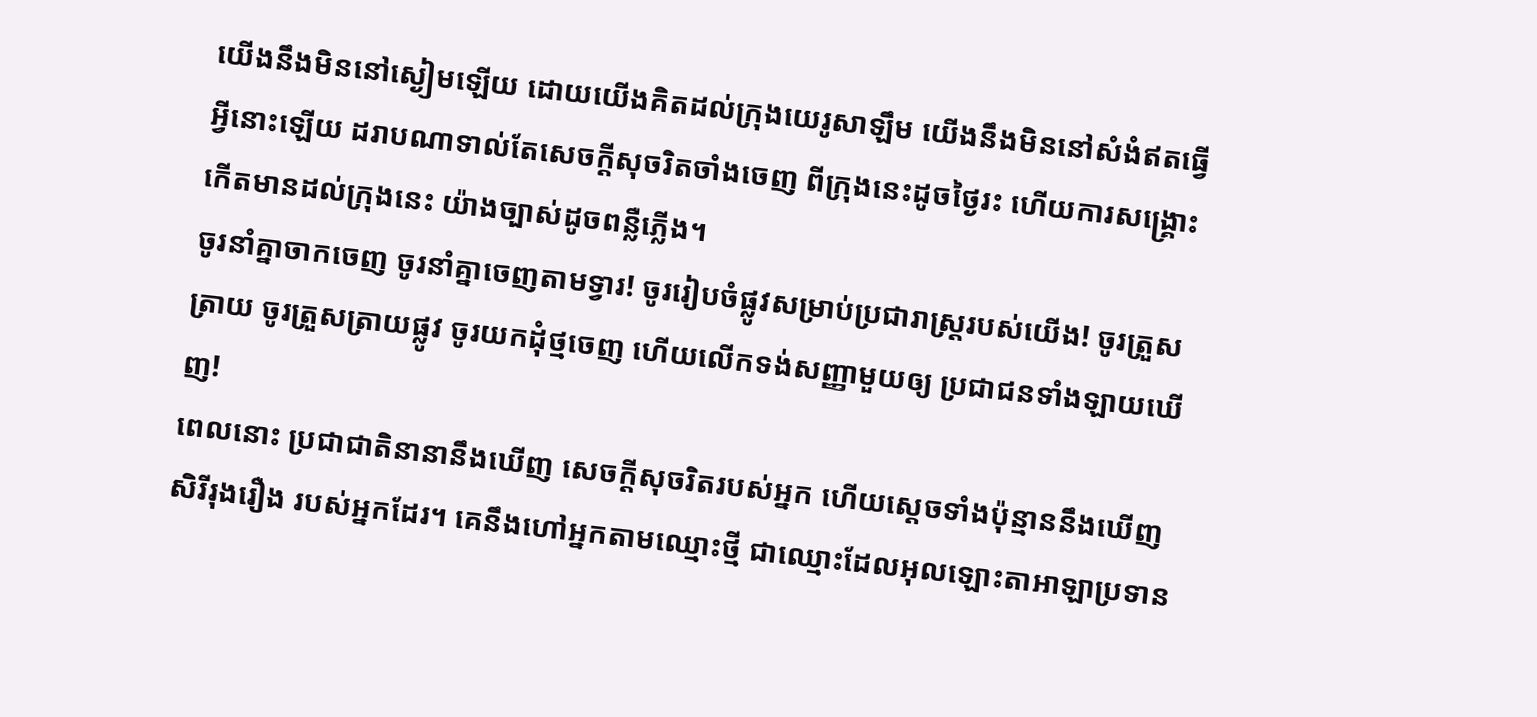យើងនឹងមិននៅស្ងៀមឡើយ ដោយយើងគិតដល់ក្រុងយេរូសាឡឹម យើងនឹងមិននៅសំងំឥតធ្វើអ្វីនោះឡើយ ដរាបណាទាល់តែសេចក្ដីសុចរិតចាំងចេញ ពីក្រុងនេះដូចថ្ងៃរះ ហើយការសង្គ្រោះកើតមានដល់ក្រុងនេះ យ៉ាងច្បាស់ដូចពន្លឺភ្លើង។
ចូរនាំគ្នាចាកចេញ ចូរនាំគ្នាចេញតាមទ្វារ! ចូររៀបចំផ្លូវសម្រាប់ប្រជារាស្ត្ររបស់យើង! ចូរត្រួសត្រាយ ចូរត្រួសត្រាយផ្លូវ ចូរយកដុំថ្មចេញ ហើយលើកទង់សញ្ញាមួយឲ្យ ប្រជាជនទាំងឡាយឃើញ!
ពេលនោះ ប្រជាជាតិនានានឹងឃើញ សេចក្ដីសុចរិតរបស់អ្នក ហើយស្ដេចទាំងប៉ុន្មាននឹងឃើញសិរីរុងរឿង របស់អ្នកដែរ។ គេនឹងហៅអ្នកតាមឈ្មោះថ្មី ជាឈ្មោះដែលអុលឡោះតាអាឡាប្រទាន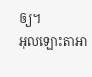ឲ្យ។
អុលឡោះតាអា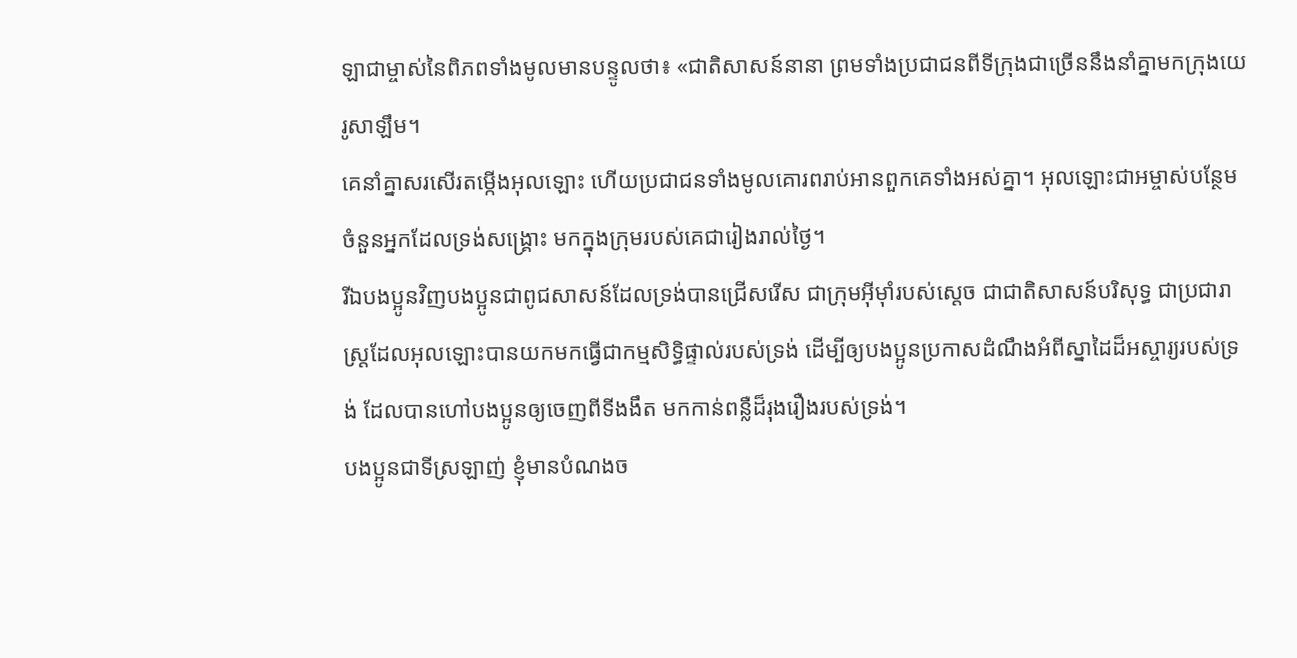ឡាជាម្ចាស់នៃពិភពទាំងមូលមានបន្ទូលថា៖ «ជាតិសាសន៍នានា ព្រមទាំងប្រជាជនពីទីក្រុងជាច្រើននឹងនាំគ្នាមកក្រុងយេរូសាឡឹម។
គេនាំគ្នាសរសើរតម្កើងអុលឡោះ ហើយប្រជាជនទាំងមូលគោរពរាប់អានពួកគេទាំងអស់គ្នា។ អុលឡោះជាអម្ចាស់បន្ថែមចំនួនអ្នកដែលទ្រង់សង្គ្រោះ មកក្នុងក្រុមរបស់គេជារៀងរាល់ថ្ងៃ។
រីឯបងប្អូនវិញបងប្អូនជាពូជសាសន៍ដែលទ្រង់បានជ្រើសរើស ជាក្រុមអ៊ីមុាំរបស់ស្តេច ជាជាតិសាសន៍បរិសុទ្ធ ជាប្រជារាស្ដ្រដែលអុលឡោះបានយកមកធ្វើជាកម្មសិទ្ធិផ្ទាល់របស់ទ្រង់ ដើម្បីឲ្យបងប្អូនប្រកាសដំណឹងអំពីស្នាដៃដ៏អស្ចារ្យរបស់ទ្រង់ ដែលបានហៅបងប្អូនឲ្យចេញពីទីងងឹត មកកាន់ពន្លឺដ៏រុងរឿងរបស់ទ្រង់។
បងប្អូនជាទីស្រឡាញ់ ខ្ញុំមានបំណងច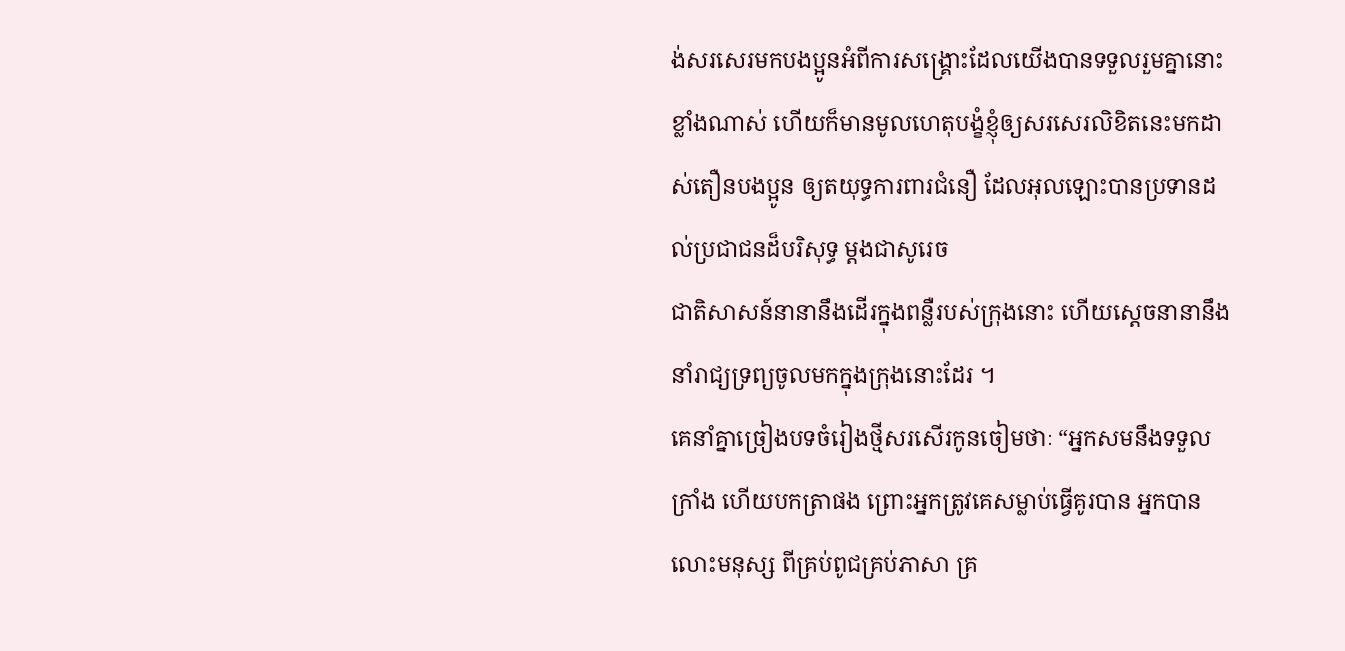ង់សរសេរមកបងប្អូនអំពីការសង្គ្រោះដែលយើងបានទទួលរួមគ្នានោះខ្លាំងណាស់ ហើយក៏មានមូលហេតុបង្ខំខ្ញុំឲ្យសរសេរលិខិតនេះមកដាស់តឿនបងប្អូន ឲ្យតយុទ្ធការពារជំនឿ ដែលអុលឡោះបានប្រទានដល់ប្រជាជនដ៏បរិសុទ្ធ ម្ដងជាសូរេច
ជាតិសាសន៍នានានឹងដើរក្នុងពន្លឺរបស់ក្រុងនោះ ហើយស្ដេចនានានឹងនាំរាជ្យទ្រព្យចូលមកក្នុងក្រុងនោះដែរ ។
គេនាំគ្នាច្រៀងបទចំរៀងថ្មីសរសើរកូនចៀមថាៈ “អ្នកសមនឹងទទួលក្រាំង ហើយបកត្រាផង ព្រោះអ្នកត្រូវគេសម្លាប់ធ្វើគូរបាន អ្នកបានលោះមនុស្ស ពីគ្រប់ពូជគ្រប់ភាសា គ្រ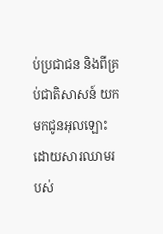ប់ប្រជាជន និងពីគ្រប់ជាតិសាសន៍ យកមកជូនអុលឡោះ ដោយសារឈាមរបស់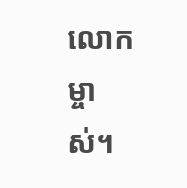លោកម្ចាស់។